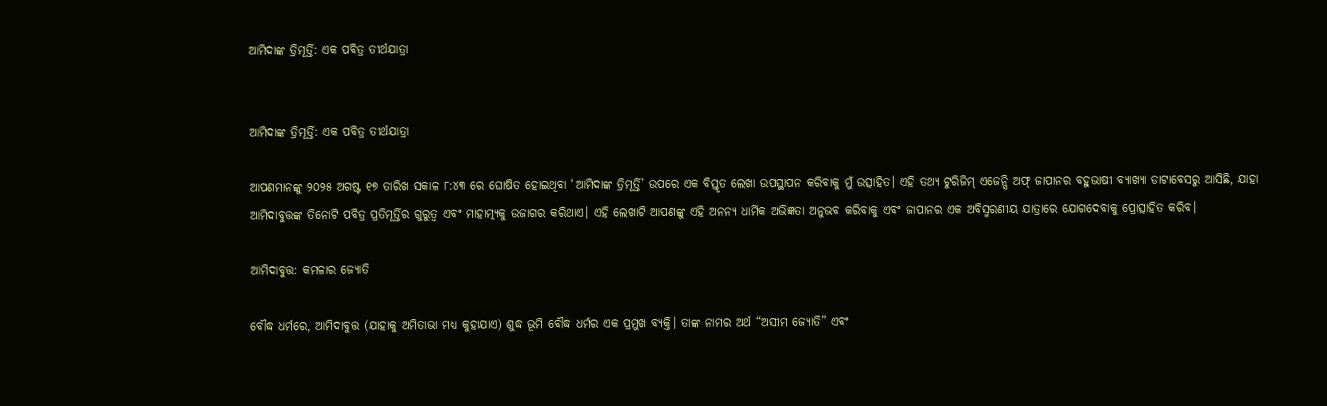ଆମିଦାଙ୍କ ତ୍ରିମୂର୍ତ୍ତି: ଏକ ପବିତ୍ର ତୀର୍ଥଯାତ୍ରା


ଆମିଦାଙ୍କ ତ୍ରିମୂର୍ତ୍ତି: ଏକ ପବିତ୍ର ତୀର୍ଥଯାତ୍ରା

ଆପଣମାନଙ୍କୁ ୨୦୨୫ ଅଗଷ୍ଟ ୧୭ ତାରିଖ ସକାଳ ୮:୪୩ ରେ ଘୋଷିତ ହୋଇଥିବା ‘ଆମିଦାଙ୍କ ତ୍ରିମୂର୍ତ୍ତି’ ଉପରେ ଏକ ବିସ୍ତୃତ ଲେଖା ଉପସ୍ଥାପନ କରିବାକୁ ମୁଁ ଉତ୍ସାହିତ। ଏହି ତଥ୍ୟ ଟୁରିଜିମ୍ ଏଜେନ୍ସି ଅଫ୍ ଜାପାନର ବହୁଭାଷୀ ବ୍ୟାଖ୍ୟା ଡାଟାବେସରୁ ଆସିଛି, ଯାହା ଆମିଦାବୁତ୍ତଙ୍କ ତିନୋଟି ପବିତ୍ର ପ୍ରତିମୂର୍ତ୍ତିର ଗୁରୁତ୍ୱ ଏବଂ ମାହାତ୍ମ୍ୟକୁ ଉଜାଗର କରିଥାଏ। ଏହି ଲେଖାଟି ଆପଣଙ୍କୁ ଏହି ଅନନ୍ୟ ଧାର୍ମିକ ଅଭିଜ୍ଞତା ଅନୁଭବ କରିବାକୁ ଏବଂ ଜାପାନର ଏକ ଅବିସ୍ମରଣୀୟ ଯାତ୍ରାରେ ଯୋଗଦେବାକୁ ପ୍ରୋତ୍ସାହିତ କରିବ।

ଆମିଦାବୁତ୍ତ: କମଳାର ଜ୍ୟୋତି

ବୌଦ୍ଧ ଧର୍ମରେ, ଆମିଦାବୁତ୍ତ (ଯାହାକୁ ଅମିତାଭା ମଧ୍ୟ କୁହାଯାଏ) ଶୁଦ୍ଧ ଭୂମି ବୌଦ୍ଧ ଧର୍ମର ଏକ ପ୍ରମୁଖ ବ୍ୟକ୍ତି। ତାଙ୍କ ନାମର ଅର୍ଥ “ଅସୀମ ଜ୍ୟୋତି” ଏବଂ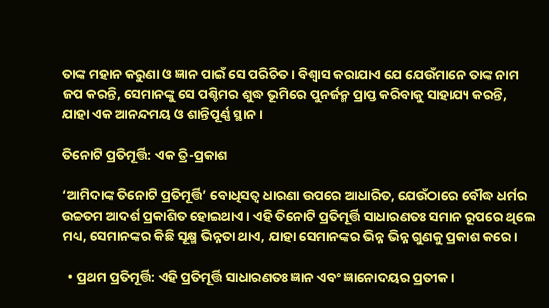ତାଙ୍କ ମହାନ କରୁଣା ଓ ଜ୍ଞାନ ପାଇଁ ସେ ପରିଚିତ। ବିଶ୍ୱାସ କରାଯାଏ ଯେ ଯେଉଁମାନେ ତାଙ୍କ ନାମ ଜପ କରନ୍ତି, ସେମାନଙ୍କୁ ସେ ପଶ୍ଚିମର ଶୁଦ୍ଧ ଭୂମିରେ ପୁନର୍ଜନ୍ମ ପ୍ରାପ୍ତ କରିବାକୁ ସାହାଯ୍ୟ କରନ୍ତି, ଯାହା ଏକ ଆନନ୍ଦମୟ ଓ ଶାନ୍ତିପୂର୍ଣ୍ଣ ସ୍ଥାନ।

ତିନୋଟି ପ୍ରତିମୂର୍ତ୍ତି: ଏକ ତ୍ରି-ପ୍ରକାଶ

‘ଆମିଦାଙ୍କ ତିନୋଟି ପ୍ରତିମୂର୍ତ୍ତି’ ବୋଧିସତ୍ୱ ଧାରଣା ଉପରେ ଆଧାରିତ, ଯେଉଁଠାରେ ବୌଦ୍ଧ ଧର୍ମର ଉଚ୍ଚତମ ଆଦର୍ଶ ପ୍ରକାଶିତ ହୋଇଥାଏ। ଏହି ତିନୋଟି ପ୍ରତିମୂର୍ତ୍ତି ସାଧାରଣତଃ ସମାନ ରୂପରେ ଥିଲେ ମଧ୍ୟ, ସେମାନଙ୍କର କିଛି ସୂକ୍ଷ୍ମ ଭିନ୍ନତା ଥାଏ, ଯାହା ସେମାନଙ୍କର ଭିନ୍ନ ଭିନ୍ନ ଗୁଣକୁ ପ୍ରକାଶ କରେ।

  • ପ୍ରଥମ ପ୍ରତିମୂର୍ତ୍ତି: ଏହି ପ୍ରତିମୂର୍ତ୍ତି ସାଧାରଣତଃ ଜ୍ଞାନ ଏବଂ ଜ୍ଞାନୋଦୟର ପ୍ରତୀକ।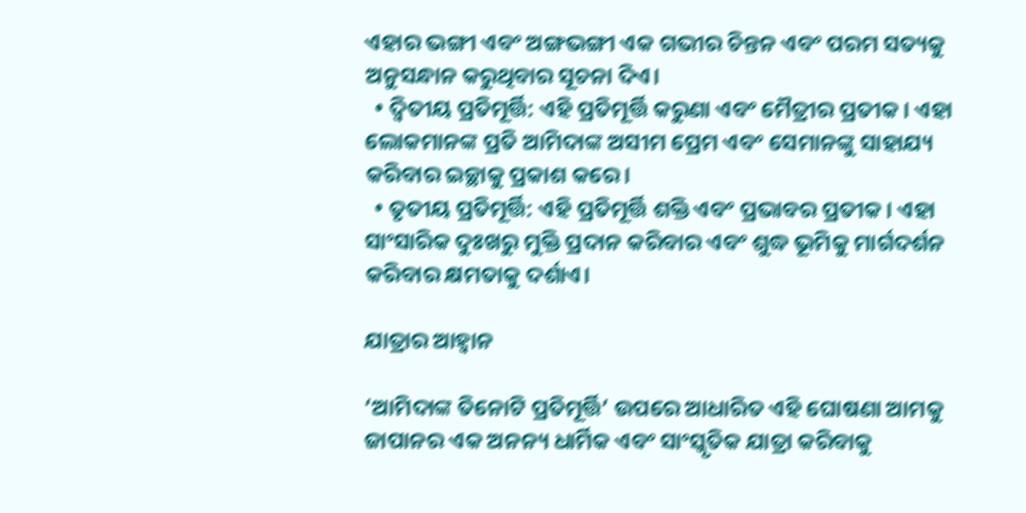ଏହାର ଭଙ୍ଗୀ ଏବଂ ଅଙ୍ଗଭଙ୍ଗୀ ଏକ ଗଭୀର ଚିନ୍ତନ ଏବଂ ପରମ ସତ୍ୟକୁ ଅନୁସନ୍ଧାନ କରୁଥିବାର ସୂଚନା ଦିଏ।
  • ଦ୍ୱିତୀୟ ପ୍ରତିମୂର୍ତ୍ତି: ଏହି ପ୍ରତିମୂର୍ତ୍ତି କରୁଣା ଏବଂ ମୈତ୍ରୀର ପ୍ରତୀକ। ଏହା ଲୋକମାନଙ୍କ ପ୍ରତି ଆମିଦାଙ୍କ ଅସୀମ ପ୍ରେମ ଏବଂ ସେମାନଙ୍କୁ ସାହାଯ୍ୟ କରିବାର ଇଚ୍ଛାକୁ ପ୍ରକାଶ କରେ।
  • ତୃତୀୟ ପ୍ରତିମୂର୍ତ୍ତି: ଏହି ପ୍ରତିମୂର୍ତ୍ତି ଶକ୍ତି ଏବଂ ପ୍ରଭାବର ପ୍ରତୀକ। ଏହା ସାଂସାରିକ ଦୁଃଖରୁ ମୁକ୍ତି ପ୍ରଦାନ କରିବାର ଏବଂ ଶୁଦ୍ଧ ଭୂମିକୁ ମାର୍ଗଦର୍ଶନ କରିବାର କ୍ଷମତାକୁ ଦର୍ଶାଏ।

ଯାତ୍ରାର ଆହ୍ୱାନ

‘ଆମିଦାଙ୍କ ତିନୋଟି ପ୍ରତିମୂର୍ତ୍ତି’ ଉପରେ ଆଧାରିତ ଏହି ଘୋଷଣା ଆମକୁ ଜାପାନର ଏକ ଅନନ୍ୟ ଧାର୍ମିକ ଏବଂ ସାଂସ୍କୃତିକ ଯାତ୍ରା କରିବାକୁ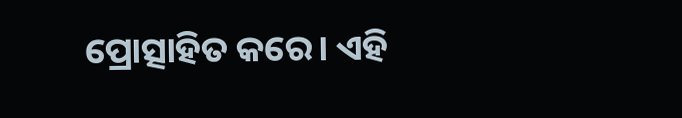ପ୍ରୋତ୍ସାହିତ କରେ। ଏହି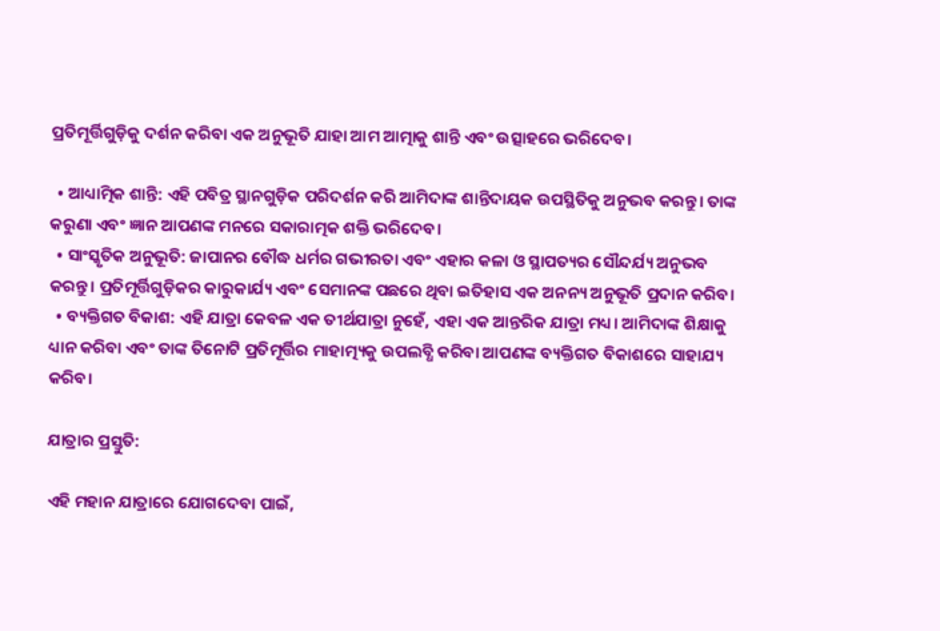ପ୍ରତିମୂର୍ତ୍ତିଗୁଡ଼ିକୁ ଦର୍ଶନ କରିବା ଏକ ଅନୁଭୂତି ଯାହା ଆମ ଆତ୍ମାକୁ ଶାନ୍ତି ଏବଂ ଉତ୍ସାହରେ ଭରିଦେବ।

  • ଆଧ୍ୟାତ୍ମିକ ଶାନ୍ତି: ଏହି ପବିତ୍ର ସ୍ଥାନଗୁଡ଼ିକ ପରିଦର୍ଶନ କରି ଆମିଦାଙ୍କ ଶାନ୍ତିଦାୟକ ଉପସ୍ଥିତିକୁ ଅନୁଭବ କରନ୍ତୁ। ତାଙ୍କ କରୁଣା ଏବଂ ଜ୍ଞାନ ଆପଣଙ୍କ ମନରେ ସକାରାତ୍ମକ ଶକ୍ତି ଭରିଦେବ।
  • ସାଂସ୍କୃତିକ ଅନୁଭୂତି: ଜାପାନର ବୌଦ୍ଧ ଧର୍ମର ଗଭୀରତା ଏବଂ ଏହାର କଳା ଓ ସ୍ଥାପତ୍ୟର ସୌନ୍ଦର୍ଯ୍ୟ ଅନୁଭବ କରନ୍ତୁ। ପ୍ରତିମୂର୍ତ୍ତିଗୁଡ଼ିକର କାରୁକାର୍ଯ୍ୟ ଏବଂ ସେମାନଙ୍କ ପଛରେ ଥିବା ଇତିହାସ ଏକ ଅନନ୍ୟ ଅନୁଭୂତି ପ୍ରଦାନ କରିବ।
  • ବ୍ୟକ୍ତିଗତ ବିକାଶ: ଏହି ଯାତ୍ରା କେବଳ ଏକ ତୀର୍ଥଯାତ୍ରା ନୁହେଁ, ଏହା ଏକ ଆନ୍ତରିକ ଯାତ୍ରା ମଧ୍ୟ। ଆମିଦାଙ୍କ ଶିକ୍ଷାକୁ ଧ୍ୟାନ କରିବା ଏବଂ ତାଙ୍କ ତିନୋଟି ପ୍ରତିମୂର୍ତ୍ତିର ମାହାତ୍ମ୍ୟକୁ ଉପଲବ୍ଧି କରିବା ଆପଣଙ୍କ ବ୍ୟକ୍ତିଗତ ବିକାଶରେ ସାହାଯ୍ୟ କରିବ।

ଯାତ୍ରାର ପ୍ରସ୍ତୁତି:

ଏହି ମହାନ ଯାତ୍ରାରେ ଯୋଗଦେବା ପାଇଁ,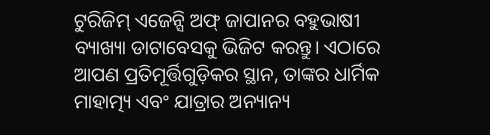ଟୁରିଜିମ୍ ଏଜେନ୍ସି ଅଫ୍ ଜାପାନର ବହୁଭାଷୀ ବ୍ୟାଖ୍ୟା ଡାଟାବେସକୁ ଭିଜିଟ କରନ୍ତୁ। ଏଠାରେ ଆପଣ ପ୍ରତିମୂର୍ତ୍ତିଗୁଡ଼ିକର ସ୍ଥାନ, ତାଙ୍କର ଧାର୍ମିକ ମାହାତ୍ମ୍ୟ ଏବଂ ଯାତ୍ରାର ଅନ୍ୟାନ୍ୟ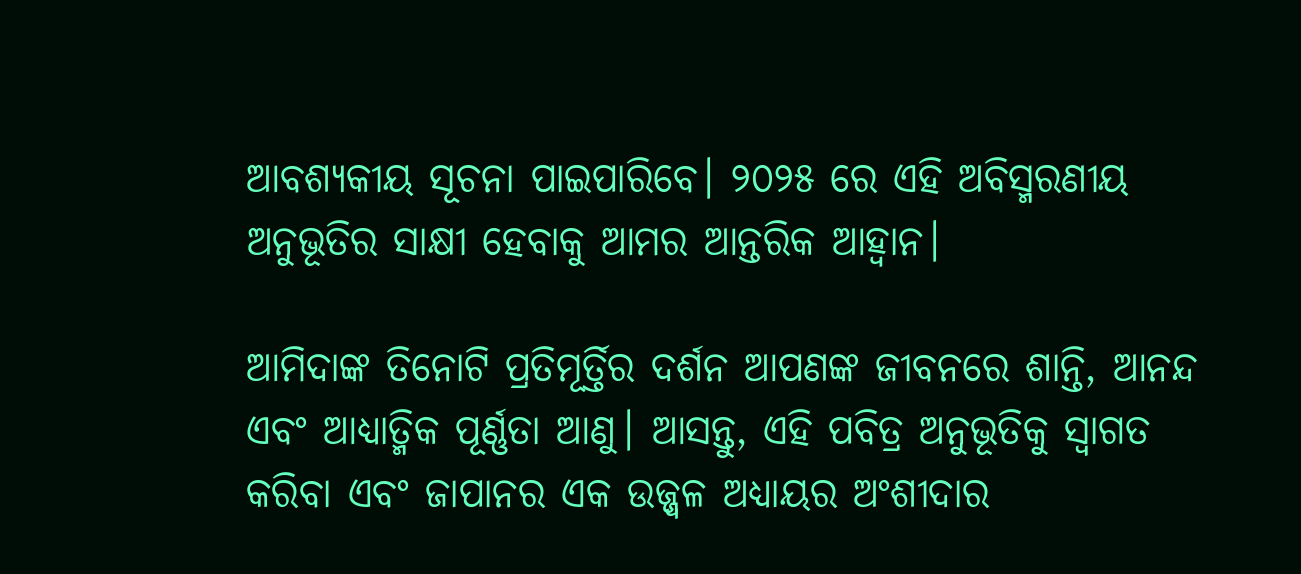ଆବଶ୍ୟକୀୟ ସୂଚନା ପାଇପାରିବେ। ୨୦୨୫ ରେ ଏହି ଅବିସ୍ମରଣୀୟ ଅନୁଭୂତିର ସାକ୍ଷୀ ହେବାକୁ ଆମର ଆନ୍ତରିକ ଆହ୍ୱାନ।

ଆମିଦାଙ୍କ ତିନୋଟି ପ୍ରତିମୂର୍ତ୍ତିର ଦର୍ଶନ ଆପଣଙ୍କ ଜୀବନରେ ଶାନ୍ତି, ଆନନ୍ଦ ଏବଂ ଆଧ୍ୟାତ୍ମିକ ପୂର୍ଣ୍ଣତା ଆଣୁ। ଆସନ୍ତୁ, ଏହି ପବିତ୍ର ଅନୁଭୂତିକୁ ସ୍ୱାଗତ କରିବା ଏବଂ ଜାପାନର ଏକ ଉଜ୍ଜ୍ୱଳ ଅଧ୍ୟାୟର ଅଂଶୀଦାର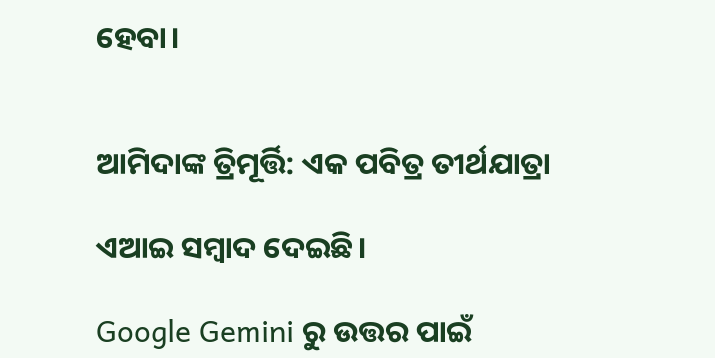ହେବା।


ଆମିଦାଙ୍କ ତ୍ରିମୂର୍ତ୍ତି: ଏକ ପବିତ୍ର ତୀର୍ଥଯାତ୍ରା

ଏଆଇ ସମ୍ବାଦ ଦେଇଛି।

Google Gemini ରୁ ଉତ୍ତର ପାଇଁ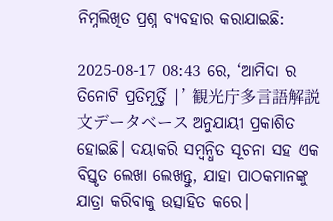ନିମ୍ନଲିଖିତ ପ୍ରଶ୍ନ ବ୍ୟବହାର କରାଯାଇଛି:

2025-08-17 08:43 ରେ, ‘ଆମିଦା ର ତିନୋଟି ପ୍ରତିମୂର୍ତ୍ତି |’ 観光庁多言語解説文データベース ଅନୁଯାୟୀ ପ୍ରକାଶିତ ହୋଇଛି। ଦୟାକରି ସମ୍ବନ୍ଧିତ ସୂଚନା ସହ ଏକ ବିସ୍ତୃତ ଲେଖା ଲେଖନ୍ତୁ, ଯାହା ପାଠକମାନଙ୍କୁ ଯାତ୍ରା କରିବାକୁ ଉତ୍ସାହିତ କରେ।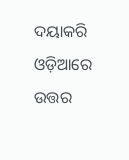ଦୟାକରି ଓଡ଼ିଆରେ ଉତ୍ତର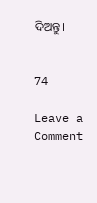ଦିଅନ୍ତୁ।


74

Leave a Comment